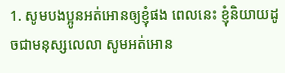1. សូមបងប្អូនអត់អោនឲ្យខ្ញុំផង ពេលនេះ ខ្ញុំនិយាយដូចជាមនុស្សលេលា សូមអត់អោន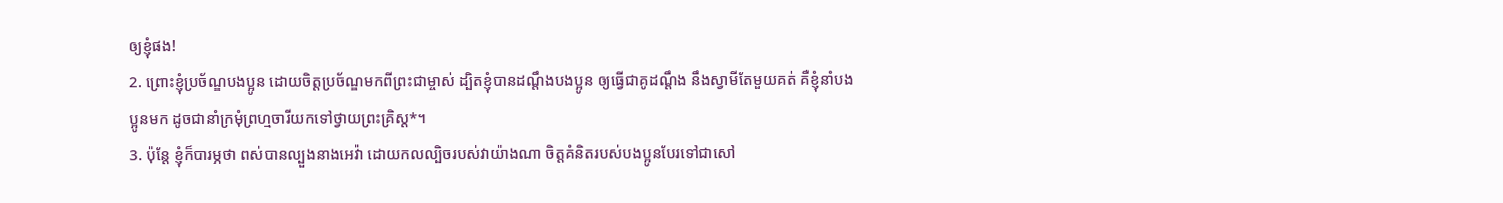ឲ្យខ្ញុំផង!
2. ព្រោះខ្ញុំប្រច័ណ្ឌបងប្អូន ដោយចិត្តប្រច័ណ្ឌមកពីព្រះជាម្ចាស់ ដ្បិតខ្ញុំបានដណ្ដឹងបងប្អូន ឲ្យធ្វើជាគូដណ្ដឹង នឹងស្វាមីតែមួយគត់ គឺខ្ញុំនាំបងប្អូនមក ដូចជានាំក្រមុំព្រហ្មចារីយកទៅថ្វាយព្រះគ្រិស្ដ*។
3. ប៉ុន្តែ ខ្ញុំក៏បារម្ភថា ពស់បានល្បួងនាងអេវ៉ា ដោយកលល្បិចរបស់វាយ៉ាងណា ចិត្តគំនិតរបស់បងប្អូនបែរទៅជាសៅ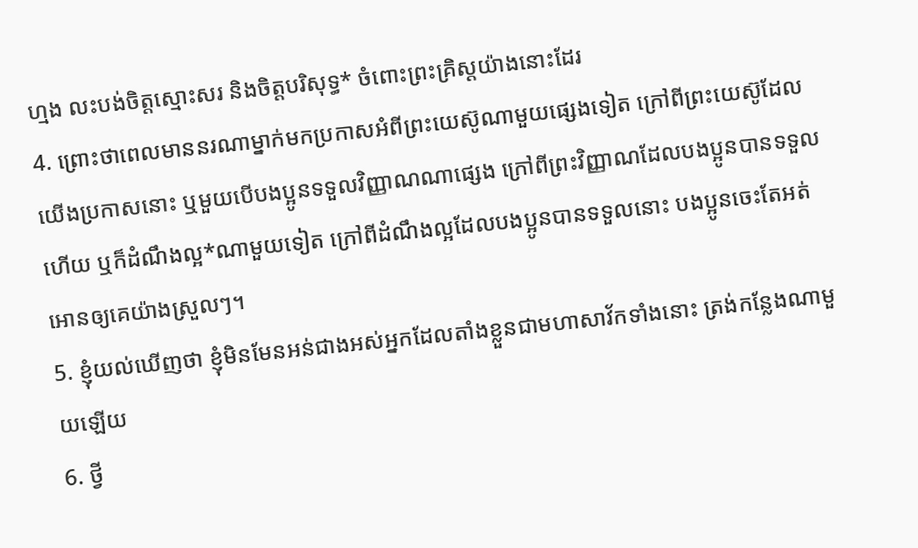ហ្មង លះបង់ចិត្តស្មោះសរ និងចិត្តបរិសុទ្ធ* ចំពោះព្រះគ្រិស្ដយ៉ាងនោះដែរ
4. ព្រោះថាពេលមាននរណាម្នាក់មកប្រកាសអំពីព្រះយេស៊ូណាមួយផ្សេងទៀត ក្រៅពីព្រះយេស៊ូដែលយើងប្រកាសនោះ ឬមួយបើបងប្អូនទទួលវិញ្ញាណណាផ្សេង ក្រៅពីព្រះវិញ្ញាណដែលបងប្អូនបានទទួលហើយ ឬក៏ដំណឹងល្អ*ណាមួយទៀត ក្រៅពីដំណឹងល្អដែលបងប្អូនបានទទួលនោះ បងប្អូនចេះតែអត់អោនឲ្យគេយ៉ាងស្រួលៗ។
5. ខ្ញុំយល់ឃើញថា ខ្ញុំមិនមែនអន់ជាងអស់អ្នកដែលតាំងខ្លួនជាមហាសាវ័កទាំងនោះ ត្រង់កន្លែងណាមួយឡើយ
6. ថ្វី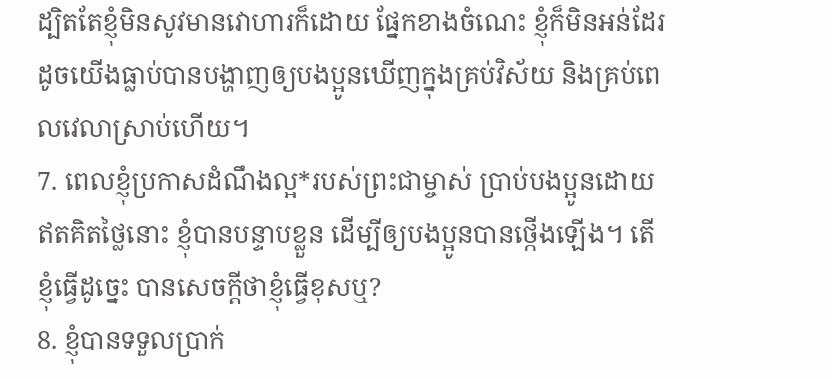ដ្បិតតែខ្ញុំមិនសូវមានវោហារក៏ដោយ ផ្នែកខាងចំណេះ ខ្ញុំក៏មិនអន់ដែរ ដូចយើងធ្លាប់បានបង្ហាញឲ្យបងប្អូនឃើញក្នុងគ្រប់វិស័យ និងគ្រប់ពេលវេលាស្រាប់ហើយ។
7. ពេលខ្ញុំប្រកាសដំណឹងល្អ*របស់ព្រះជាម្ចាស់ ប្រាប់បងប្អូនដោយឥតគិតថ្លៃនោះ ខ្ញុំបានបន្ទាបខ្លួន ដើម្បីឲ្យបងប្អូនបានថ្កើងឡើង។ តើខ្ញុំធ្វើដូច្នេះ បានសេចក្ដីថាខ្ញុំធ្វើខុសឬ?
8. ខ្ញុំបានទទួលប្រាក់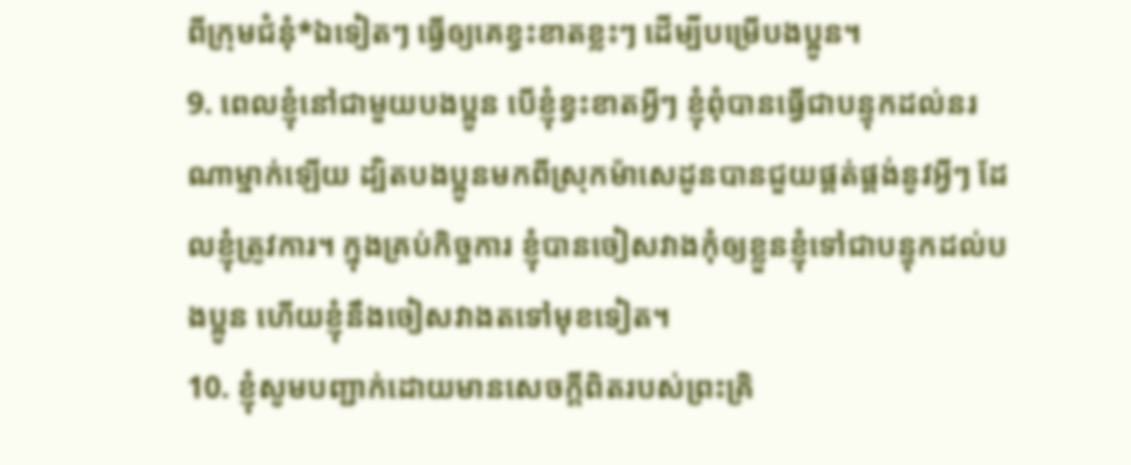ពីក្រុមជំនុំ*ឯទៀតៗ ធ្វើឲ្យគេខ្វះខាតខ្លះៗ ដើម្បីបម្រើបងប្អូន។
9. ពេលខ្ញុំនៅជាមួយបងប្អូន បើខ្ញុំខ្វះខាតអ្វីៗ ខ្ញុំពុំបានធ្វើជាបន្ទុកដល់នរណាម្នាក់ឡើយ ដ្បិតបងប្អូនមកពីស្រុកម៉ាសេដូនបានជួយផ្គត់ផ្គង់នូវអ្វីៗ ដែលខ្ញុំត្រូវការ។ ក្នុងគ្រប់កិច្ចការ ខ្ញុំបានចៀសវាងកុំឲ្យខ្លួនខ្ញុំទៅជាបន្ទុកដល់បងប្អូន ហើយខ្ញុំនឹងចៀសវាងតទៅមុខទៀត។
10. ខ្ញុំសូមបញ្ជាក់ដោយមានសេចក្ដីពិតរបស់ព្រះគ្រិ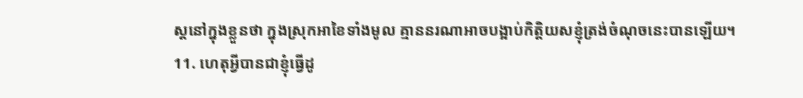ស្ដនៅក្នុងខ្លួនថា ក្នុងស្រុកអាខៃទាំងមូល គ្មាននរណាអាចបង្អាប់កិត្តិយសខ្ញុំត្រង់ចំណុចនេះបានឡើយ។
11. ហេតុអ្វីបានជាខ្ញុំធ្វើដូ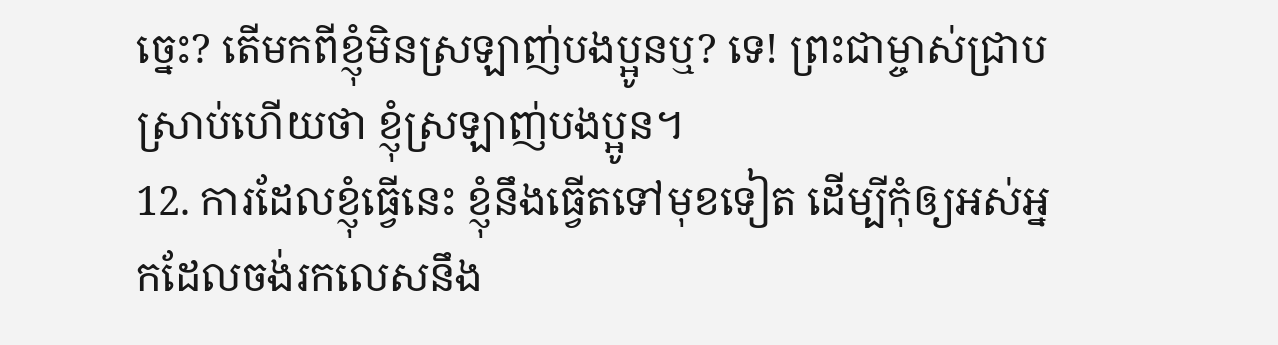ច្នេះ? តើមកពីខ្ញុំមិនស្រឡាញ់បងប្អូនឬ? ទេ! ព្រះជាម្ចាស់ជ្រាបស្រាប់ហើយថា ខ្ញុំស្រឡាញ់បងប្អូន។
12. ការដែលខ្ញុំធ្វើនេះ ខ្ញុំនឹងធ្វើតទៅមុខទៀត ដើម្បីកុំឲ្យអស់អ្នកដែលចង់រកលេសនឹង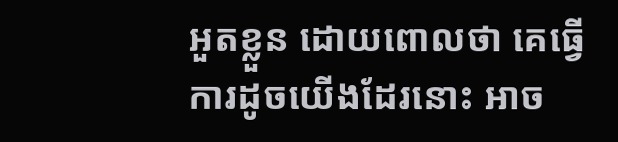អួតខ្លួន ដោយពោលថា គេធ្វើការដូចយើងដែរនោះ អាច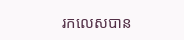រកលេសបាន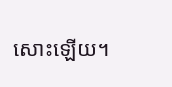សោះឡើយ។